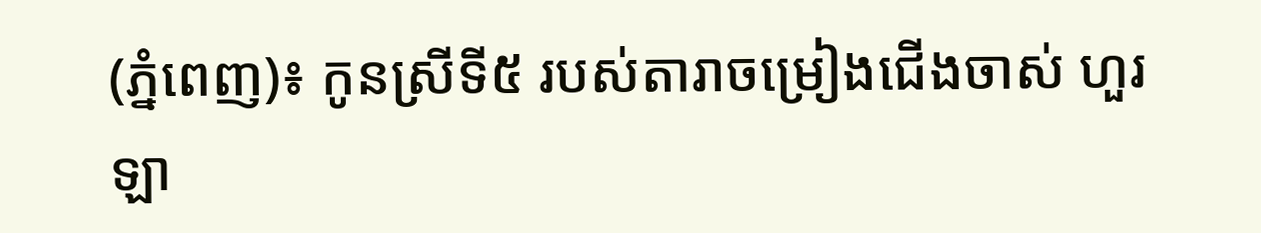(ភ្នំពេញ)៖ កូនស្រីទី៥ របស់តារាចម្រៀងជើងចាស់ ហួរ ឡា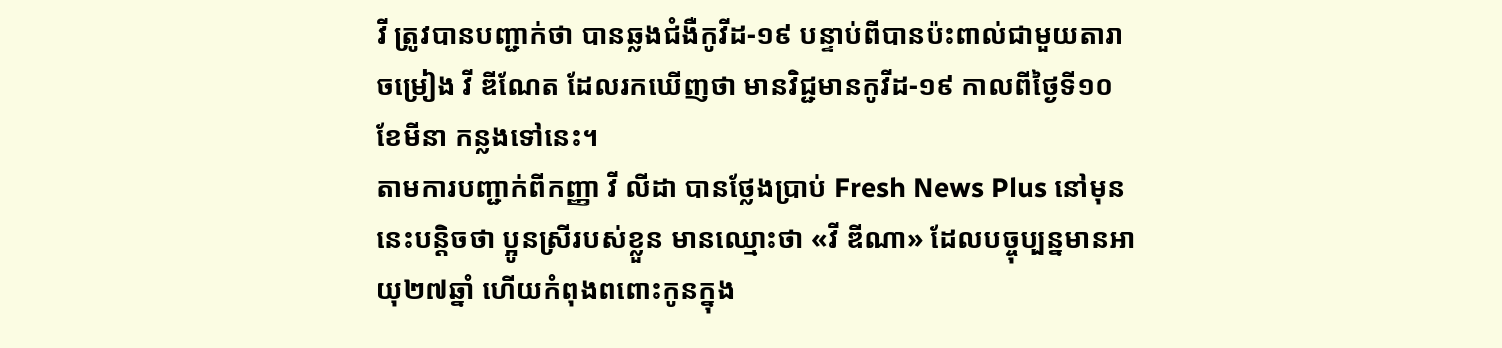វី ត្រូវបានបញ្ជាក់ថា បានឆ្លងជំងឺកូវីដ-១៩ បន្ទាប់ពីបានប៉ះពាល់ជាមួយតារាចម្រៀង វី ឌីណែត ដែលរកឃើញថា មានវិជ្ជមានកូវីដ-១៩ កាលពីថ្ងៃទី១០ ខែមីនា កន្លងទៅនេះ។
តាមការបញ្ជាក់ពីកញ្ញា វី លីដា បានថ្លែងប្រាប់ Fresh News Plus នៅមុននេះបន្តិចថា ប្អូនស្រីរបស់ខ្លួន មានឈ្មោះថា «វី ឌីណា» ដែលបច្ចុប្បន្នមានអាយុ២៧ឆ្នាំ ហើយកំពុងពពោះកូនក្នុង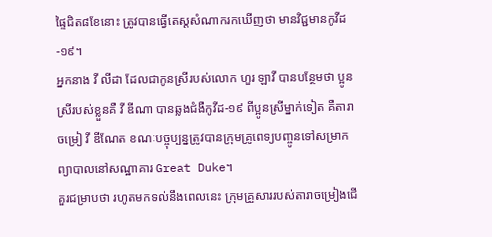ផ្ទៃជិត៨ខែនោះ ត្រូវបានធ្វើតេស្តសំណាករកឃើញថា មានវិជ្ជមានកូវីដ-១៩។
អ្នកនាង វី លីដា ដែលជាកូនស្រីរបស់លោក ហួរ ឡាវី បានបន្ថែមថា ប្អូនស្រីរបស់ខ្លួនគឺ វី ឌីណា បានឆ្លងជំងឺកូវីដ-១៩ ពីប្អូនស្រីម្នាក់ទៀត គឺតារាចម្រៀ វី ឌីណែត ខណៈបច្ចុប្បន្នត្រូវបានក្រុមគ្រូពេទ្យបញ្ចូនទៅសម្រាកព្យាបាលនៅសណ្ឋាគារ Great Duke។
គួរជម្រាបថា រហូតមកទល់នឹងពេលនេះ ក្រុមគ្រួសាររបស់តារាចម្រៀងជើ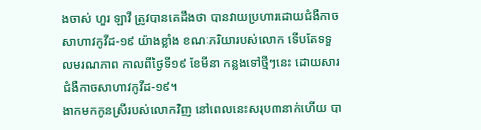ងចាស់ ហួរ ឡាវី ត្រូវបានគេដឹងថា បានវាយប្រហារដោយជំងឺកាចសាហាវកូវីដ-១៩ យ៉ាងខ្លាំង ខណៈភរិយារបស់លោក ទើបតែទទួលមរណភាព កាលពីថ្ងៃទី១៩ ខែមីនា កន្លងទៅថ្មីៗនេះ ដោយសារជំងឺកាចសាហាវកូវីដ-១៩។
ងាកមកកូនស្រីរបស់លោកវិញ នៅពេលនេះសរុប៣នាក់ហើយ បា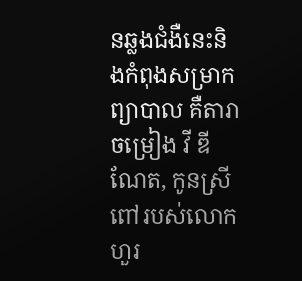នឆ្លងជំងឺនេះនិងកំពុងសម្រាកព្យាបាល គឺតារាចម្រៀង វី ឌីណែត, កូនស្រីពៅរបស់លោក ហួរ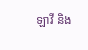ឡាវី និង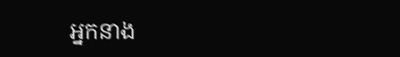អ្នកនាង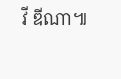វី ឌីណា៕